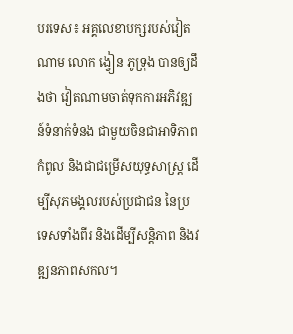បរទេស៖ អគ្គលេខាបក្សរបស់វៀតណាម លោក ង្វៀន ភូទ្រុង បានឲ្យដឹងថា វៀតណាមចាត់ទុកការអភិវឌ្ឍន៍ទំនាក់ទំនង ជាមួយចិនជាអាទិភាពកំពូល និងជាជម្រើសយុទ្ធសាស្ត្រ ដើម្បីសុភមង្គលរបស់ប្រជាជន នៃប្រទេសទាំងពីរ និងដើម្បីសន្តិភាព និងវឌ្ឍនភាពសកល។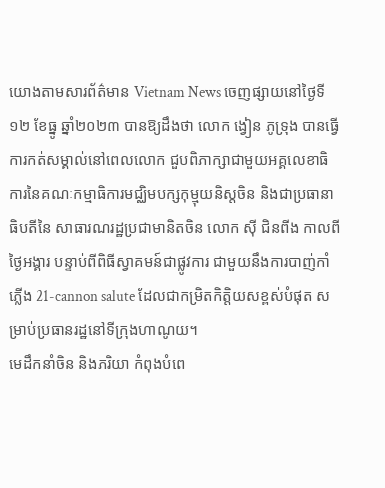យោងតាមសារព័ត៌មាន Vietnam News ចេញផ្សាយនៅថ្ងៃទី១២ ខែធ្នូ ឆ្នាំ២០២៣ បានឱ្យដឹងថា លោក ង្វៀន ភូទ្រុង បានធ្វើការកត់សម្គាល់នៅពេលលោក ជួបពិភាក្សាជាមួយអគ្គលេខាធិការនៃគណៈកម្មាធិការមជ្ឈិមបក្សកុម្មុយនិស្តចិន និងជាប្រធានាធិបតីនៃ សាធារណរដ្ឋប្រជាមានិតចិន លោក ស៊ី ជិនពីង កាលពីថ្ងៃអង្គារ បន្ទាប់ពីពិធីស្វាគមន៍ជាផ្លូវការ ជាមួយនឹងការបាញ់កាំភ្លើង 21-cannon salute ដែលជាកម្រិតកិត្តិយសខ្ពស់បំផុត សម្រាប់ប្រធានរដ្ឋនៅទីក្រុងហាណូយ។
មេដឹកនាំចិន និងភរិយា កំពុងបំពេ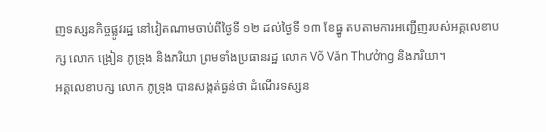ញទស្សនកិច្ចផ្លូវរដ្ឋ នៅវៀតណាមចាប់ពីថ្ងៃទី ១២ ដល់ថ្ងៃទី ១៣ ខែធ្នូ តបតាមការអញ្ជើញរបស់អគ្គលេខាបក្ស លោក ង្រៀន ភូទ្រុង និងភរិយា ព្រមទាំងប្រធានរដ្ឋ លោក Võ Văn Thưởng និងភរិយា។
អគ្គលេខាបក្ស លោក ភូទ្រុង បានសង្កត់ធ្ងន់ថា ដំណើរទស្សន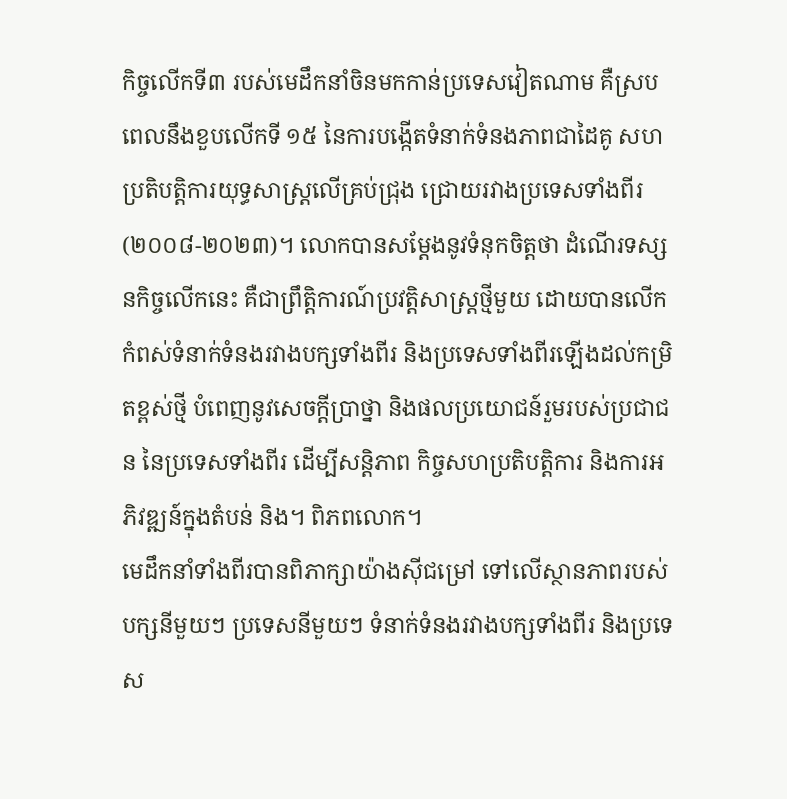កិច្ចលើកទី៣ របស់មេដឹកនាំចិនមកកាន់ប្រទេសវៀតណាម គឺស្របពេលនឹងខួបលើកទី ១៥ នៃការបង្កើតទំនាក់ទំនងភាពជាដៃគូ សហប្រតិបត្តិការយុទ្ធសាស្ត្រលើគ្រប់ជ្រុង ជ្រោយរវាងប្រទេសទាំងពីរ (២០០៨-២០២៣)។ លោកបានសម្តែងនូវទំនុកចិត្តថា ដំណើរទស្សនកិច្ចលើកនេះ គឺជាព្រឹត្តិការណ៍ប្រវត្តិសាស្ត្រថ្មីមួយ ដោយបានលើកកំពស់ទំនាក់ទំនងរវាងបក្សទាំងពីរ និងប្រទេសទាំងពីរឡើងដល់កម្រិតខ្ពស់ថ្មី បំពេញនូវសេចក្តីប្រាថ្នា និងផលប្រយោជន៍រួមរបស់ប្រជាជន នៃប្រទេសទាំងពីរ ដើម្បីសន្តិភាព កិច្ចសហប្រតិបត្តិការ និងការអភិវឌ្ឍន៍ក្នុងតំបន់ និង។ ពិភពលោក។
មេដឹកនាំទាំងពីរបានពិភាក្សាយ៉ាងស៊ីជម្រៅ ទៅលើស្ថានភាពរបស់បក្សនីមួយៗ ប្រទេសនីមួយៗ ទំនាក់ទំនងរវាងបក្សទាំងពីរ និងប្រទេស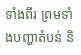ទាំងពីរ ព្រមទាំងបញ្ហាតំបន់ និ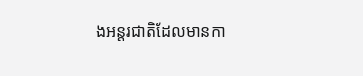ងអន្តរជាតិដែលមានកា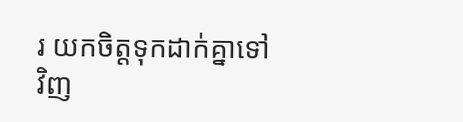រ យកចិត្តទុកដាក់គ្នាទៅវិញ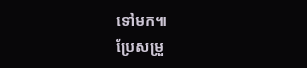ទៅមក៕
ប្រែសម្រួ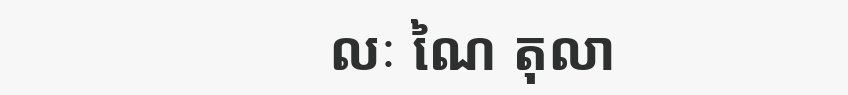លៈ ណៃ តុលា